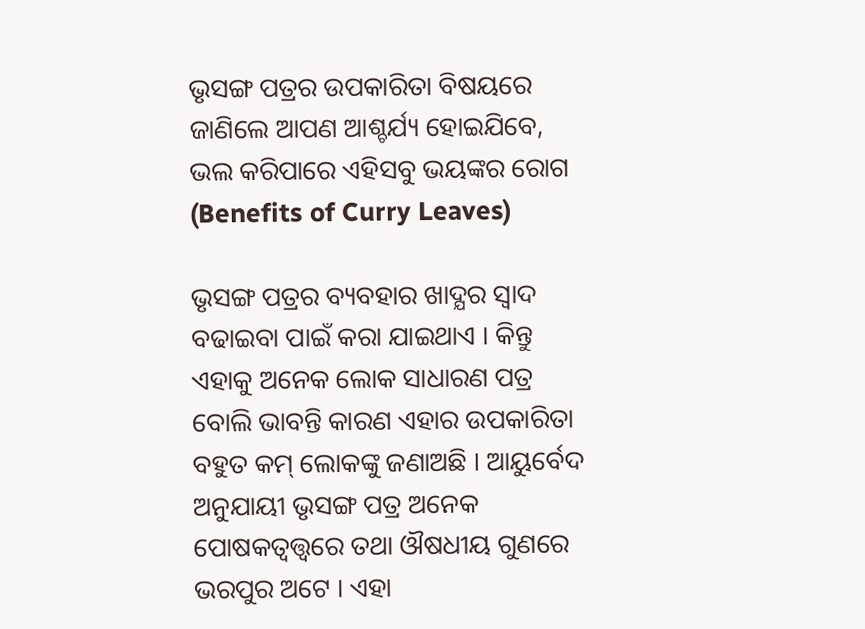ଭୃସଙ୍ଗ ପତ୍ରର ଉପକାରିତା ବିଷୟରେ ଜାଣିଲେ ଆପଣ ଆଶ୍ଚର୍ଯ୍ୟ ହୋଇଯିବେ, ଭଲ କରିପାରେ ଏହିସବୁ ଭୟଙ୍କର ରୋଗ (Benefits of Curry Leaves)

ଭୃସଙ୍ଗ ପତ୍ରର ବ୍ୟବହାର ଖାଦ୍ଯର ସ୍ଵାଦ ବଢାଇବା ପାଇଁ କରା ଯାଇଥାଏ । କିନ୍ତୁ ଏହାକୁ ଅନେକ ଲୋକ ସାଧାରଣ ପତ୍ର ବୋଲି ଭାବନ୍ତି କାରଣ ଏହାର ଉପକାରିତା ବହୁତ କମ୍ ଲୋକଙ୍କୁ ଜଣାଅଛି । ଆୟୁର୍ବେଦ ଅନୁଯାୟୀ ଭୃସଙ୍ଗ ପତ୍ର ଅନେକ ପୋଷକତ୍ଵତ୍ତ୍ଵରେ ତଥା ଔଷଧୀୟ ଗୁଣରେ ଭରପୁର ଅଟେ । ଏହା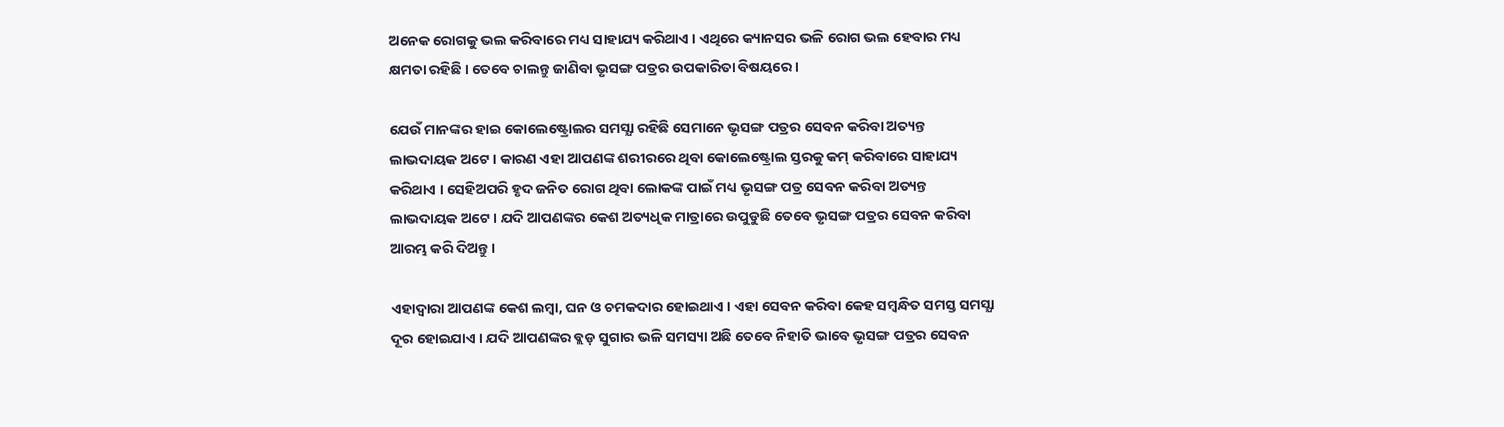ଅନେକ ରୋଗକୁ ଭଲ କରିବାରେ ମଧ୍ୟ ସାହାଯ୍ୟ କରିଥାଏ । ଏଥିରେ କ୍ୟାନସର ଭଳି ରୋଗ ଭଲ ହେବାର ମଧ୍ୟ କ୍ଷମତା ରହିଛି । ତେବେ ଚାଲନ୍ତୁ ଜାଣିବା ଭୃସଙ୍ଗ ପତ୍ରର ଉପକାରିତା ବିଷୟରେ ।

ଯେଉଁ ମାନଙ୍କର ହାଇ କୋଲେଷ୍ଟ୍ରୋଲର ସମସ୍ଯା ରହିଛି ସେମାନେ ଭୃସଙ୍ଗ ପତ୍ରର ସେବନ କରିବା ଅତ୍ୟନ୍ତ ଲାଭଦାୟକ ଅଟେ । କାରଣ ଏହା ଆପଣଙ୍କ ଶରୀରରେ ଥିବା କୋଲେଷ୍ଟ୍ରୋଲ ସ୍ତରକୁ କମ୍ କରିବାରେ ସାହାଯ୍ୟ କରିଥାଏ । ସେହିଅପରି ହୃଦ ଜନିତ ରୋଗ ଥିବା ଲୋକଙ୍କ ପାଇଁ ମଧ୍ୟ ଭୃସଙ୍ଗ ପତ୍ର ସେବନ କରିବା ଅତ୍ୟନ୍ତ ଲାଭଦାୟକ ଅଟେ । ଯଦି ଆପଣଙ୍କର କେଶ ଅତ୍ୟଧିକ ମାତ୍ରାରେ ଉପୁଡୁଛି ତେବେ ଭୃସଙ୍ଗ ପତ୍ରର ସେବନ କରିବା ଆରମ୍ଭ କରି ଦିଅନ୍ତୁ ।

ଏହାଦ୍ବାରା ଆପଣଙ୍କ କେଶ ଲମ୍ବା, ଘନ ଓ ଚମକଦାର ହୋଇଥାଏ । ଏହା ସେବନ କରିବା କେହ ସମ୍ବନ୍ଧିତ ସମସ୍ତ ସମସ୍ଯା ଦୂର ହୋଇଯାଏ । ଯଦି ଆପଣଙ୍କର ବ୍ଲଡ଼ ସୁଗାର ଭଳି ସମସ୍ୟା ଅଛି ତେବେ ନିହାତି ଭାବେ ଭୃସଙ୍ଗ ପତ୍ରର ସେବନ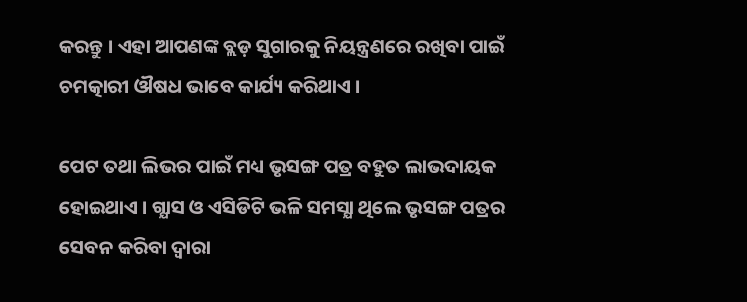କରନ୍ତୁ । ଏହା ଆପଣଙ୍କ ବ୍ଲଡ଼ ସୁଗାରକୁ ନିୟନ୍ତ୍ରଣରେ ରଖିବା ପାଇଁ ଚମତ୍କାରୀ ଔଷଧ ଭାବେ କାର୍ଯ୍ୟ କରିଥାଏ ।

ପେଟ ତଥା ଲିଭର ପାଇଁ ମଧ୍ୟ ଭୃସଙ୍ଗ ପତ୍ର ବହୁତ ଲାଭଦାୟକ ହୋଇଥାଏ । ଗ୍ଯାସ ଓ ଏସିଡିଟି ଭଳି ସମସ୍ଯା ଥିଲେ ଭୃସଙ୍ଗ ପତ୍ରର ସେବନ କରିବା ଦ୍ଵାରା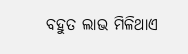ବହୁତ ଲାଭ ମିଳିଥାଏ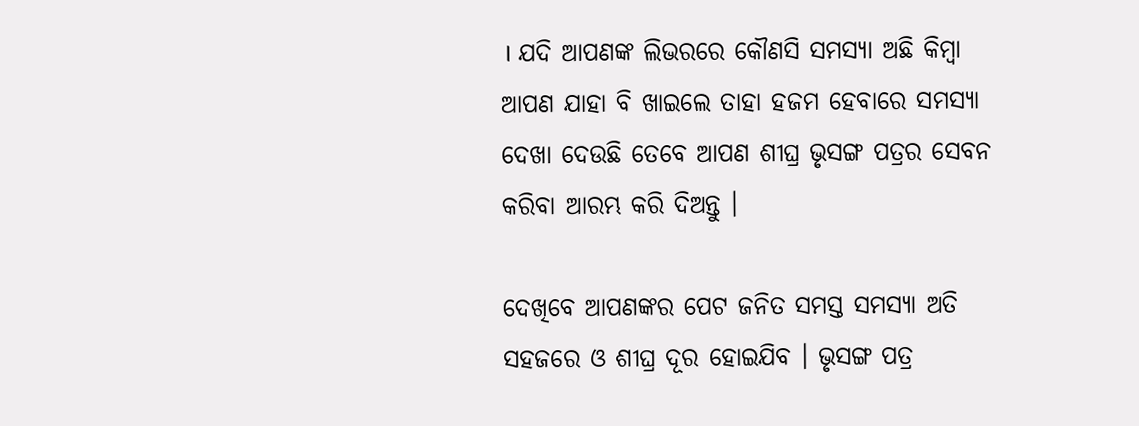। ଯଦି ଆପଣଙ୍କ ଲିଭରରେ କୌଣସି ସମସ୍ଯା ଅଛି କିମ୍ବା ଆପଣ ଯାହା ବି ଖାଇଲେ ତାହା ହଜମ ହେବାରେ ସମସ୍ଯା ଦେଖା ଦେଉଛି ତେବେ ଆପଣ ଶୀଘ୍ର ଭୃସଙ୍ଗ ପତ୍ରର ସେବନ କରିବା ଆରମ୍ଭ କରି ଦିଅନ୍ତୁ ।

ଦେଖିବେ ଆପଣଙ୍କର ପେଟ ଜନିତ ସମସ୍ତ ସମସ୍ଯା ଅତି ସହଜରେ ଓ ଶୀଘ୍ର ଦୂର ହୋଇଯିବ । ଭୃସଙ୍ଗ ପତ୍ର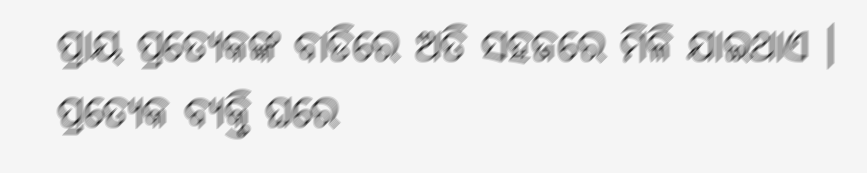ପ୍ରାୟ ପ୍ରତ୍ଯେକଙ୍କ ବାଡିରେ ଅତି ସହଜରେ ମିଳି ଯାଇଥାଏ । ପ୍ରତ୍ଯେକ ବ୍ୟକ୍ତି ଘରେ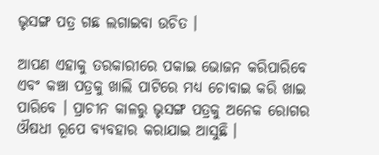ଭୃସଙ୍ଗ ପତ୍ର ଗଛ ଲଗାଇବା ଉଚିତ ।

ଆପଣ ଏହାକୁ ତରକାରୀରେ ପକାଇ ଭୋଜନ କରିପାରିବେ ଏବଂ କଞ୍ଚା ପତ୍ରକୁ ଖାଲି ପାଟିରେ ମଧ୍ୟ ଚୋବାଇ କରି ଖାଇ ପାରିବେ । ପ୍ରାଚୀନ କାଳରୁ ଭୃସଙ୍ଗ ପତ୍ରକୁ ଅନେକ ରୋଗର ଔଷଧୀ ରୂପେ ବ୍ୟବହାର କରାଯାଇ ଆସୁଛି ।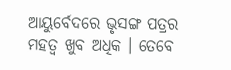ଆୟୁର୍ବେଦରେ ଭୃସଙ୍ଗ ପତ୍ରର ମହତ୍ଵ ଖୁବ ଅଧିକ । ତେବେ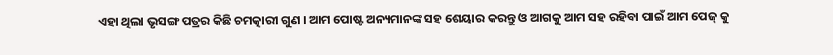ଏହା ଥିଲା ଭୃସଙ୍ଗ ପତ୍ରର କିଛି ଚମତ୍କାରୀ ଗୁଣ । ଆମ ପୋଷ୍ଟ ଅନ୍ୟମାନଙ୍କ ସହ ଶେୟାର କରନ୍ତୁ ଓ ଆଗକୁ ଆମ ସହ ରହିବା ପାଇଁ ଆମ ପେଜ୍ କୁ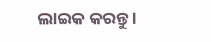ଲାଇକ କରନ୍ତୁ ।